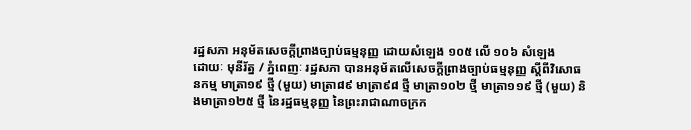រដ្ឋសភា អនុម័តសេចក្តីព្រាងច្បាប់ធម្មនុញ្ញ ដោយសំឡេង ១០៥ លើ ១០៦ សំឡេង
ដោយៈ មុនីរ័ត្ន / ភ្នំពេញៈ រដ្ឋសភា បានអនុម័តលើសេចក្តីព្រាងច្បាប់ធម្មនុញ្ញ ស្តីពីវិសោធនកម្ម មាត្រា១៩ ថ្មី (មួយ) មាត្រា៨៩ មាត្រា៩៨ ថ្មី មាត្រា១០២ ថ្មី មាត្រា១១៩ ថ្មី (មួយ) និងមាត្រា១២៥ ថ្មី នៃរដ្ឋធម្មនុញ្ញ នៃព្រះរាជាណាចក្រក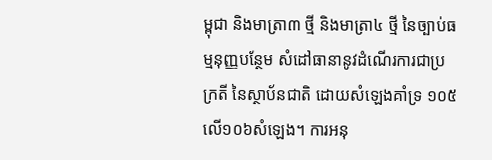ម្ពុជា និងមាត្រា៣ ថ្មី និងមាត្រា៤ ថ្មី នៃច្បាប់ធម្មនុញ្ញបន្ថែម សំដៅធានានូវដំណើរការជាប្រក្រតី នៃស្ថាប័នជាតិ ដោយសំឡេងគាំទ្រ ១០៥លើ១០៦សំឡេង។ ការអនុ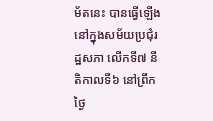ម័តនេះ បានធ្វើឡើង នៅក្នុងសម័យប្រជុំរដ្ឋសភា លើកទី៧ នីតិកាលទី៦ នៅព្រឹកថ្ងៃ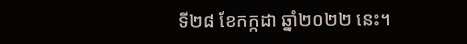ទី២៨ ខែកក្កដា ឆ្នាំ២០២២ នេះ។